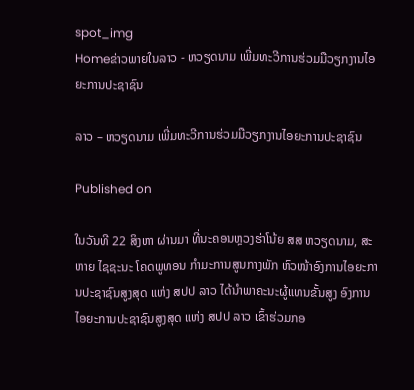spot_img
Homeຂ່າວພາຍໃນລາວ - ຫວຽດນາມ ເພີ່ມທະວີການຮ່ວມມືວຽກງານໄອຍະການປະຊາຊົນ

ລາວ – ຫວຽດນາມ ເພີ່ມທະວີການຮ່ວມມືວຽກງານໄອຍະການປະຊາຊົນ

Published on

ໃນວັນທີ 22 ສິງຫາ ຜ່ານມາ ທີ່ນະຄອນຫຼວງຮ່າໂນ້ຍ ສສ ຫວຽດນາມ, ສະຫາຍ ໄຊຊະນະ ໂຄດພູທອນ ກໍາມະການສູນກາງພັກ ຫົວໜ້າອົງການໄອຍະການປະຊາຊົນສູງສຸດ ແຫ່ງ ສປປ ລາວ ໄດ້ນຳພາຄະນະຜູ້ແທນຂັ້ນສູງ ອົງການໄອຍະການປະຊາຊົນສູງສຸດ ແຫ່ງ ສປປ ລາວ ເຂົ້າຮ່ວມກອ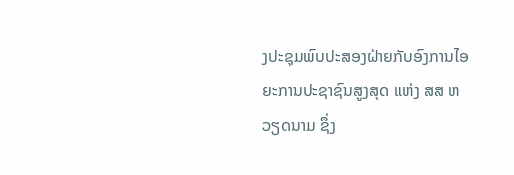ງປະຊຸມພົບປະສອງຝ່າຍກັບອົງການໄອຍະການປະຊາຊົນສູງສຸດ ແຫ່ງ ສສ ຫວຽດນາມ ຊຶ່ງ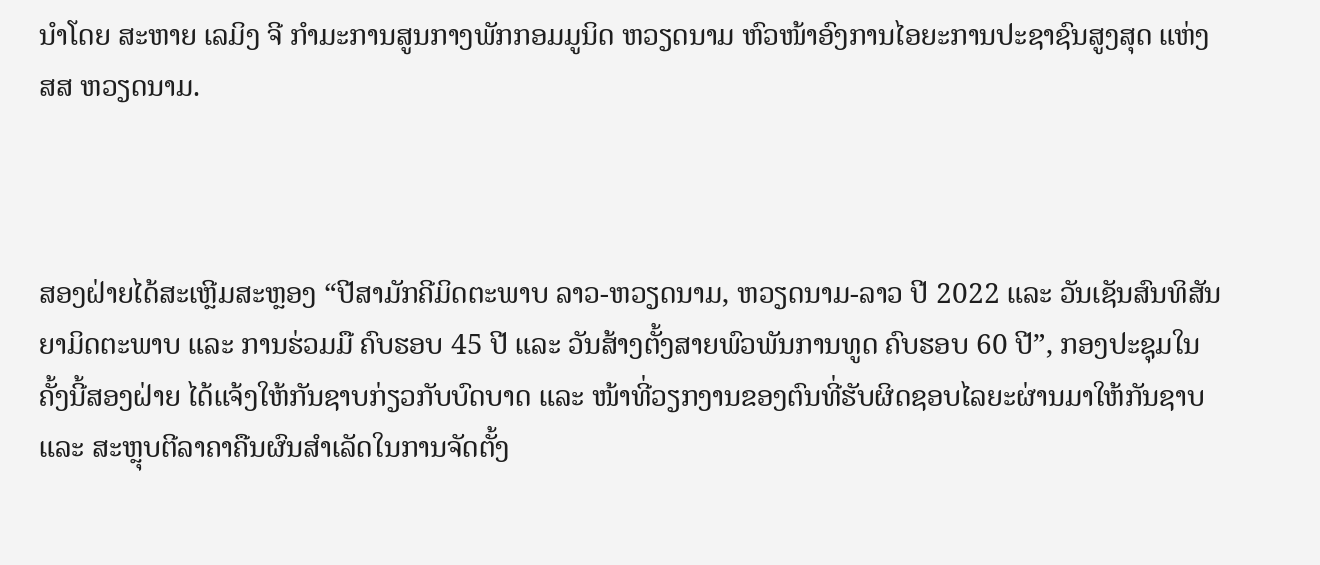ນຳໂດຍ ສະຫາຍ ເລມິງ ຈີ ກໍາມະການສູນກາງພັກກອມມູນິດ ຫວຽດນາມ ຫົວໜ້າອົງການໄອຍະການປະຊາຊົນສູງສຸດ ແຫ່ງ ສສ ຫວຽດນາມ.



ສອງຝ່າຍໄດ້ສະເຫຼີມສະຫຼອງ “ປີສາມັກຄີມິດຕະພາບ ລາວ-ຫວຽດນາມ, ຫວຽດນາມ-ລາວ ປີ 2022 ແລະ ວັນເຊັນສົນທິສັນຍາມິດຕະພາບ ແລະ ການຮ່ວມມື ຄົບຮອບ 45 ປີ ແລະ ວັນສ້າງຕັ້ງສາຍພົວພັນການທູດ ຄົບຮອບ 60 ປີ”, ກອງປະຊຸມໃນຄັ້ງນີ້ສອງຝ່າຍ ໄດ້ແຈ້ງໃຫ້ກັນຊາບກ່ຽວກັບບົດບາດ ແລະ ໜ້າທີ່ວຽກງານຂອງຕົນທີ່ຮັບຜິດຊອບໄລຍະຜ່ານມາໃຫ້ກັນຊາບ ແລະ ສະຫຼຸບຕີລາຄາຄືນຜົນສຳເລັດໃນການຈັດຕັ້ງ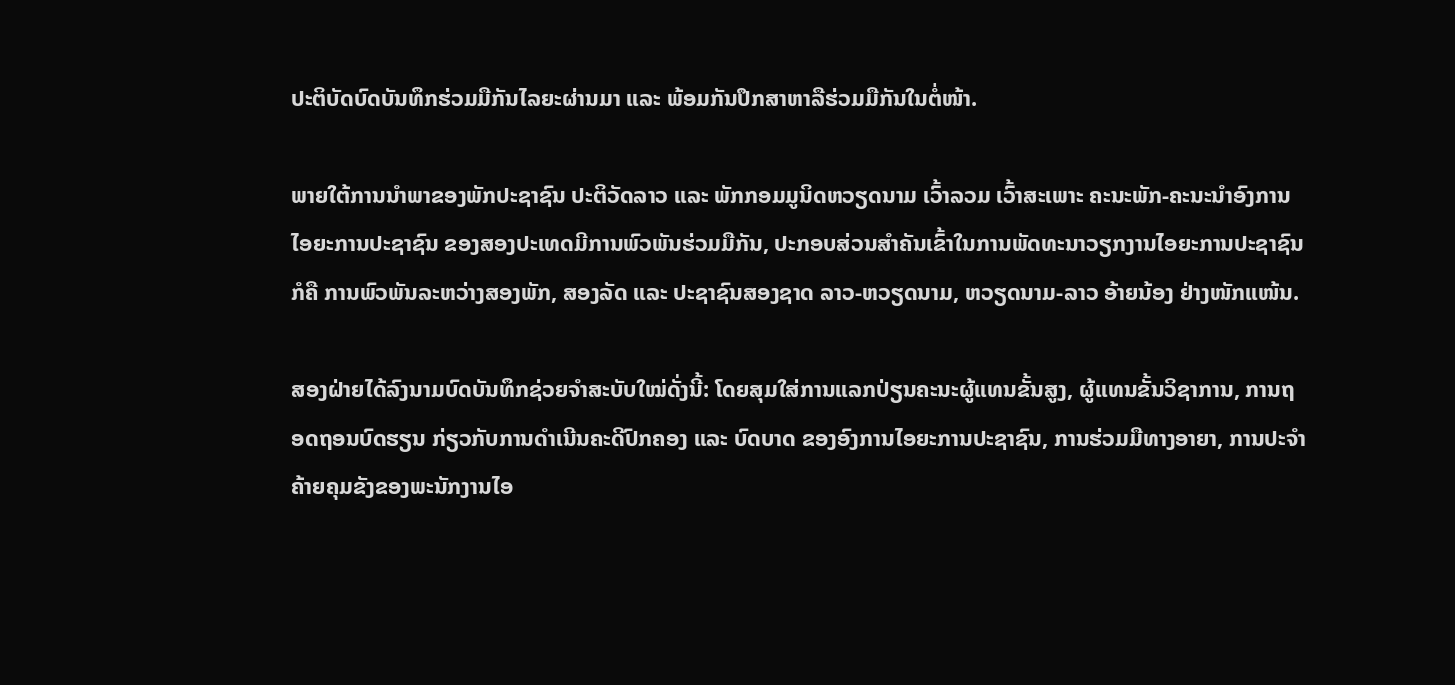ປະຕິບັດບົດບັນທຶກຮ່ວມມືກັນໄລຍະຜ່ານມາ ແລະ ພ້ອມກັນປຶກສາຫາລືຮ່ວມມືກັນໃນຕໍ່ໜ້າ.

ພາຍໃຕ້ການນໍາພາຂອງພັກປະຊາຊົນ ປະຕິວັດລາວ ແລະ ພັກກອມມູນິດຫວຽດນາມ ເວົ້າລວມ ເວົ້າສະເພາະ ຄະນະພັກ-ຄະນະນໍາອົງການໄອຍະການປະຊາຊົນ ຂອງສອງປະເທດມີການພົວພັນຮ່ວມມືກັນ, ປະກອບສ່ວນສໍາຄັນເຂົ້າໃນການພັດທະນາວຽກງານໄອຍະການປະຊາຊົນ ກໍຄື ການພົວພັນລະຫວ່າງສອງພັກ, ສອງລັດ ແລະ ປະຊາຊົນສອງຊາດ ລາວ-ຫວຽດນາມ, ຫວຽດນາມ-ລາວ ອ້າຍນ້ອງ ຢ່າງໜັກແໜ້ນ.

ສອງຝ່າຍໄດ້ລົງນາມບົດບັນທຶກຊ່ວຍຈຳສະບັບໃໝ່ດັ່ງນີ້: ໂດຍສຸມໃສ່ການແລກປ່ຽນຄະນະຜູ້ແທນຂັ້ນສູງ, ຜູ້ແທນຂັ້ນວິຊາການ, ການຖອດຖອນບົດຮຽນ ກ່ຽວກັບການດໍາເນີນຄະດີປົກຄອງ ແລະ ບົດບາດ ຂອງອົງການໄອຍະການປະຊາຊົນ, ການຮ່ວມມືທາງອາຍາ, ການປະຈຳຄ້າຍຄຸມຂັງຂອງພະນັກງານໄອ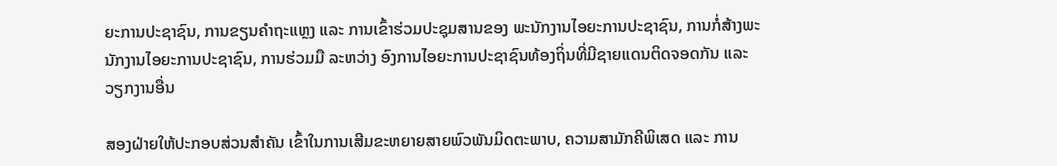ຍະການປະຊາຊົນ, ການຂຽນຄຳຖະແຫຼງ ແລະ ການເຂົ້າຮ່ວມປະຊຸມສານຂອງ ພະນັກງານໄອຍະການປະຊາຊົນ, ການກໍ່ສ້າງພະນັກງານໄອຍະການປະຊາຊົນ, ການຮ່ວມມື ລະຫວ່າງ ອົງການໄອຍະການປະຊາຊົນທ້ອງຖິ່ນທີ່ມີຊາຍແດນຕິດຈອດກັນ ແລະ ວຽກງານອື່ນ

ສອງຝ່າຍໃຫ້ປະກອບສ່ວນສຳຄັນ ເຂົ້າໃນການເສີມຂະຫຍາຍສາຍພົວພັນມິດຕະພາບ, ຄວາມສາມັກຄີພິເສດ ແລະ ການ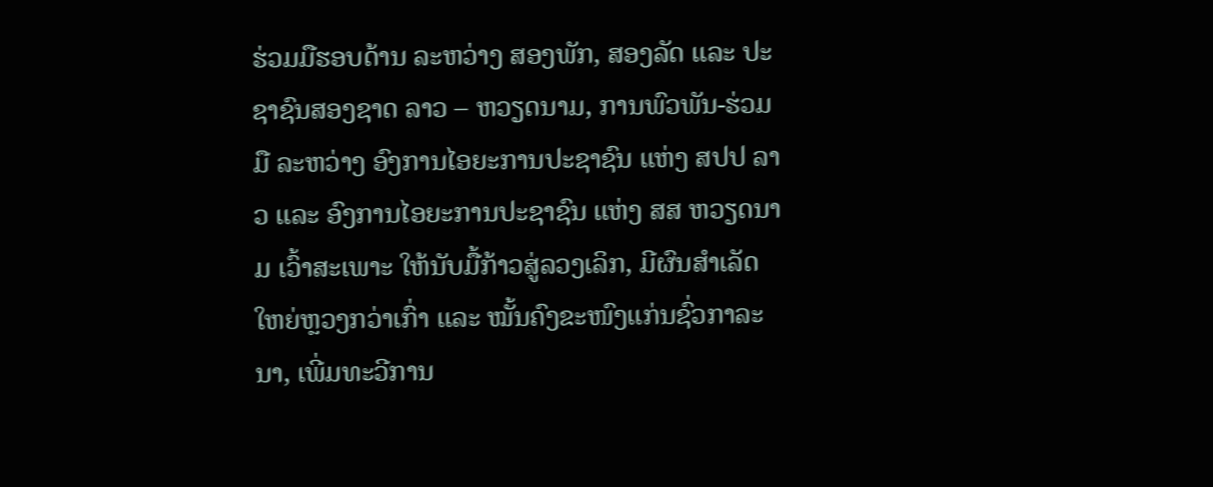ຮ່ວມມືຮອບດ້ານ ລະຫວ່າງ ສອງພັກ, ສອງລັດ ແລະ ປະຊາຊົນສອງຊາດ ລາວ – ຫວຽດນາມ, ການພົວພັນ-ຮ່ວມມື ລະຫວ່າງ ອົງການໄອຍະການປະຊາຊົນ ແຫ່ງ ສປປ ລາວ ແລະ ອົງການໄອຍະການປະຊາຊົນ ແຫ່ງ ສສ ຫວຽດນາມ ເວົ້າສະເພາະ ໃຫ້ນັບມື້ກ້າວສູ່ລວງເລິກ, ມີຜົນສຳເລັດໃຫຍ່ຫຼວງກວ່າເກົ່າ ແລະ ໝັ້ນຄົງຂະໜົງແກ່ນຊົ່ວກາລະນາ, ເພີ່ມທະວີການ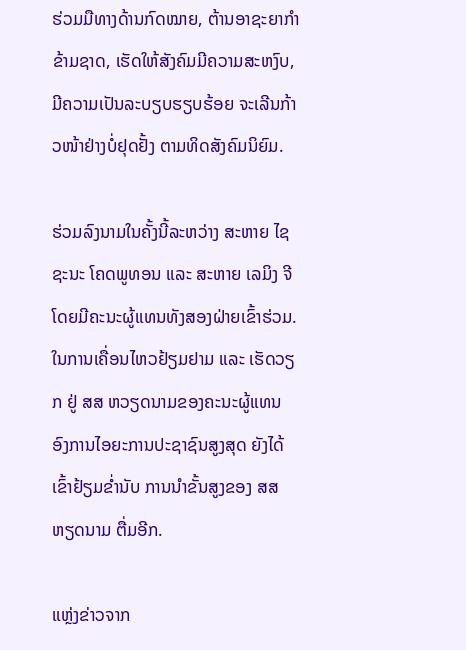ຮ່ວມມືທາງດ້ານກົດໝາຍ, ຕ້ານອາຊະຍາກໍາຂ້າມຊາດ, ເຮັດໃຫ້ສັງຄົມມີຄວາມສະຫງົບ, ມີຄວາມເປັນລະບຽບຮຽບຮ້ອຍ ຈະເລີນກ້າວໜ້າຢ່າງບໍ່ຢຸດຢັ້ງ ຕາມທິດສັງຄົມນິຍົມ.

ຮ່ວມລົງນາມໃນຄັ້ງນີ້ລະຫວ່າງ ສະຫາຍ ໄຊຊະນະ ໂຄດພູທອນ ແລະ ສະຫາຍ ເລມິງ ຈີ ໂດຍມີຄະນະຜູ້ແທນທັງສອງຝ່າຍເຂົ້າຮ່ວມ. ໃນການເຄື່ອນໄຫວຢ້ຽມຢາມ ແລະ ເຮັດວຽກ ຢູ່ ສສ ຫວຽດນາມຂອງຄະນະຜູ້ແທນ ອົງການໄອຍະການປະຊາຊົນສູງສຸດ ຍັງໄດ້ເຂົ້າຢ້ຽມຂໍ່ານັບ ການນຳຂັ້ນສູງຂອງ ສສ ຫຽດນາມ ຕື່ມອີກ.

ແຫຼ່ງຂ່າວຈາກ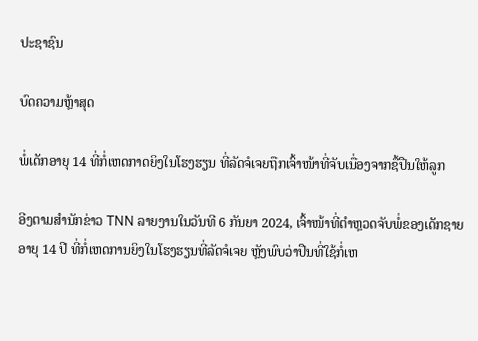ປະຊາຊົນ

ບົດຄວາມຫຼ້າສຸດ

ພໍ່ເດັກອາຍຸ 14 ທີ່ກໍ່ເຫດກາດຍິງໃນໂຮງຮຽນ ທີ່ລັດຈໍເຈຍຖືກເຈົ້າໜ້າທີ່ຈັບເນື່ອງຈາກຊື້ປືນໃຫ້ລູກ

ອີງຕາມສຳນັກຂ່າວ TNN ລາຍງານໃນວັນທີ 6 ກັນຍາ 2024, ເຈົ້າໜ້າທີ່ຕຳຫຼວດຈັບພໍ່ຂອງເດັກຊາຍອາຍຸ 14 ປີ ທີ່ກໍ່ເຫດການຍິງໃນໂຮງຮຽນທີ່ລັດຈໍເຈຍ ຫຼັງພົບວ່າປືນທີ່ໃຊ້ກໍ່ເຫ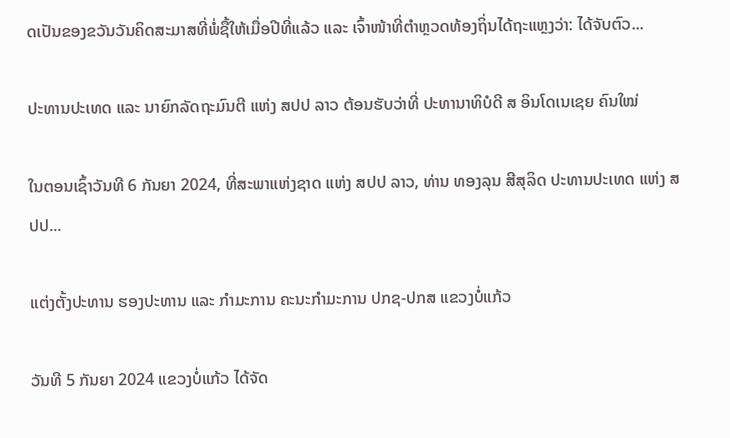ດເປັນຂອງຂວັນວັນຄິດສະມາສທີ່ພໍ່ຊື້ໃຫ້ເມື່ອປີທີ່ແລ້ວ ແລະ ເຈົ້າໜ້າທີ່ຕຳຫຼວດທ້ອງຖິ່ນໄດ້ຖະແຫຼງວ່າ: ໄດ້ຈັບຕົວ...

ປະທານປະເທດ ແລະ ນາຍົກລັດຖະມົນຕີ ແຫ່ງ ສປປ ລາວ ຕ້ອນຮັບວ່າທີ່ ປະທານາທິບໍດີ ສ ອິນໂດເນເຊຍ ຄົນໃໝ່

ໃນຕອນເຊົ້າວັນທີ 6 ກັນຍາ 2024, ທີ່ສະພາແຫ່ງຊາດ ແຫ່ງ ສປປ ລາວ, ທ່ານ ທອງລຸນ ສີສຸລິດ ປະທານປະເທດ ແຫ່ງ ສປປ...

ແຕ່ງຕັ້ງປະທານ ຮອງປະທານ ແລະ ກຳມະການ ຄະນະກຳມະການ ປກຊ-ປກສ ແຂວງບໍ່ແກ້ວ

ວັນທີ 5 ກັນຍາ 2024 ແຂວງບໍ່ແກ້ວ ໄດ້ຈັດ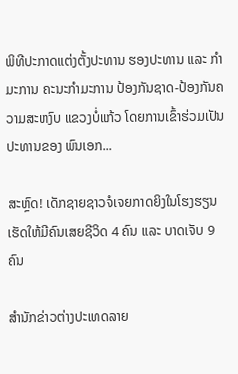ພິທີປະກາດແຕ່ງຕັ້ງປະທານ ຮອງປະທານ ແລະ ກຳມະການ ຄະນະກຳມະການ ປ້ອງກັນຊາດ-ປ້ອງກັນຄວາມສະຫງົບ ແຂວງບໍ່ແກ້ວ ໂດຍການເຂົ້າຮ່ວມເປັນປະທານຂອງ ພົນເອກ...

ສະຫຼົດ! ເດັກຊາຍຊາວຈໍເຈຍກາດຍິງໃນໂຮງຮຽນ ເຮັດໃຫ້ມີຄົນເສຍຊີວິດ 4 ຄົນ ແລະ ບາດເຈັບ 9 ຄົນ

ສຳນັກຂ່າວຕ່າງປະເທດລາຍ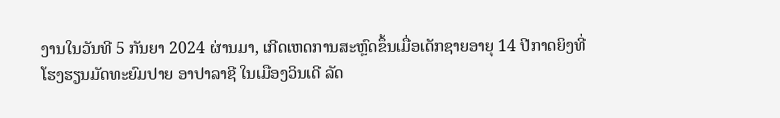ງານໃນວັນທີ 5 ກັນຍາ 2024 ຜ່ານມາ, ເກີດເຫດການສະຫຼົດຂຶ້ນເມື່ອເດັກຊາຍອາຍຸ 14 ປີກາດຍິງທີ່ໂຮງຮຽນມັດທະຍົມປາຍ ອາປາລາຊີ ໃນເມືອງວິນເດີ ລັດ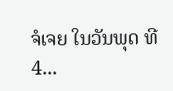ຈໍເຈຍ ໃນວັນພຸດ ທີ 4...